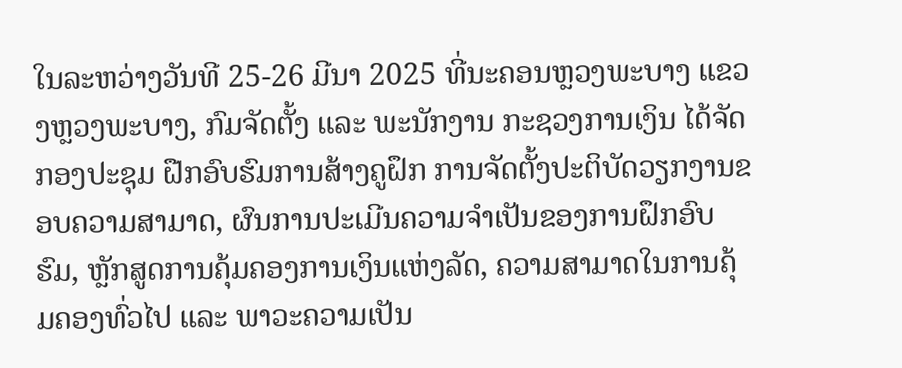ໃນລະຫວ່າງວັນທີ 25-26 ມີນາ 2025 ທີ່ນະຄອນຫຼວງພະບາງ ແຂວງຫຼວງພະບາງ, ກົມຈັດຕັ້ງ ແລະ ພະນັກງານ ກະຊວງການເງິນ ໄດ້ຈັດກອງປະຊຸມ ຝືກອົບຮົມການສ້າງຄູຝຶກ ການຈັດຕັ້ງປະຕິບັດວຽກງານຂອບຄວາມສາມາດ, ຜົນການປະເມີນຄວາມຈຳເປັນຂອງການຝຶກອົບຮົມ, ຫຼັກສູດການຄຸ້ມຄອງການເງິນແຫ່ງລັດ, ຄວາມສາມາດໃນການຄຸ້ມຄອງທົ່ວໄປ ແລະ ພາວະຄວາມເປັນ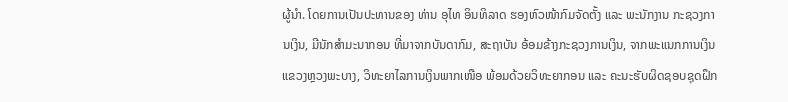ຜູ້ນຳ. ໂດຍການເປັນປະທານຂອງ ທ່ານ ອຸໄທ ອິນທິລາດ ຮອງຫົວໜ້າກົມຈັດຕັ້ງ ແລະ ພະນັກງານ ກະຊວງການເງິນ, ມີນັກສໍາມະນາກອນ ທີ່ມາຈາກບັນດາກົມ, ສະຖາບັນ ອ້ອມຂ້າງກະຊວງການເງິນ, ຈາກພະແນກການເງິນແຂວງຫຼວງພະບາງ, ວິທະຍາໄລການເງິນພາກເໜືອ ພ້ອມດ້ວຍວິທະຍາກອນ ແລະ ຄະນະຮັບຜິດຊອບຊຸດຝຶກ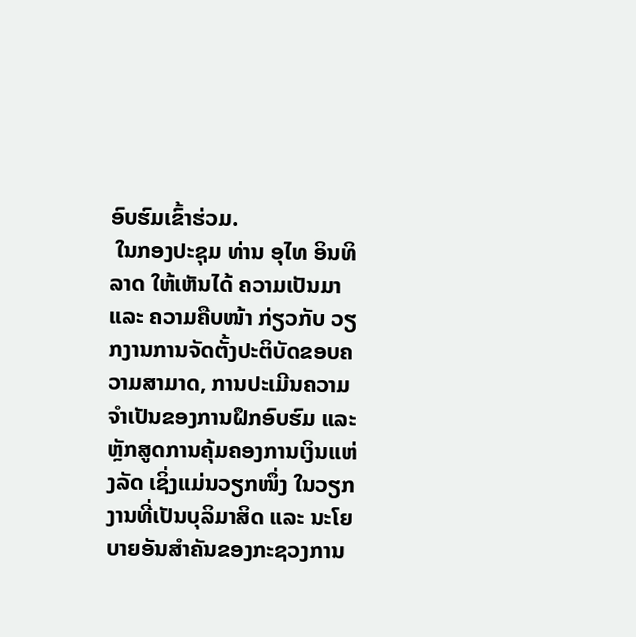ອົບຮົມເຂົ້າຮ່ວມ.
 ໃນກອງປະຊຸມ ທ່ານ ອຸໄທ ອິນທິລາດ ໃຫ້ເຫັນໄດ້ ຄວາມເປັນມາ ແລະ ຄວາມຄືບໜ້າ ກ່ຽວກັບ ວຽກງານການຈັດຕັ້ງປະຕິບັດຂອບຄວາມສາມາດ, ການປະເມີນຄວາມຈຳເປັນຂອງການຝຶກອົບຮົມ ແລະ ຫຼັກສູດການຄຸ້ມຄອງການເງິນແຫ່ງລັດ ເຊິ່ງແມ່ນວຽກໜຶ່ງ ໃນວຽກງານທີ່ເປັນບຸລິມາສິດ ແລະ ນະໂຍບາຍອັນສໍາຄັນຂອງກະຊວງການ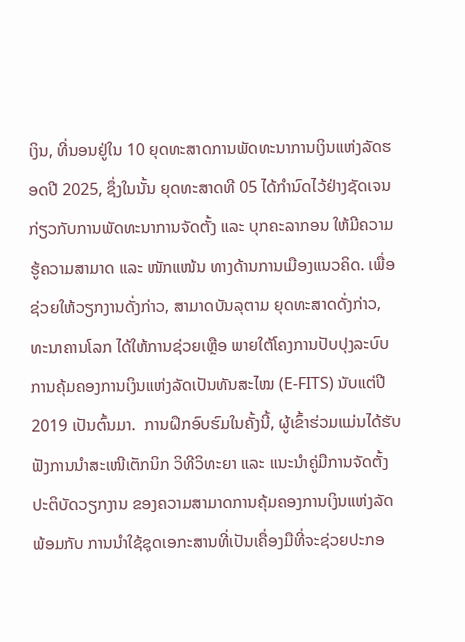ເງິນ, ທີ່ນອນຢູ່ໃນ 10 ຍຸດທະສາດການພັດທະນາການເງິນແຫ່ງລັດຮອດປີ 2025, ຊຶ່ງໃນນັ້ນ ຍຸດທະສາດທີ 05 ໄດ້ກຳນົດໄວ້ຢ່າງຊັດເຈນ ກ່ຽວກັບການພັດທະນາການຈັດຕັ້ງ ແລະ ບຸກຄະລາກອນ ໃຫ້ມີຄວາມຮູ້ຄວາມສາມາດ ແລະ ໜັກແໜ້ນ ທາງດ້ານການເມືອງແນວຄິດ. ເພື່ອຊ່ວຍໃຫ້ວຽກງານດັ່ງກ່າວ, ສາມາດບັນລຸຕາມ ຍຸດທະສາດດັ່ງກ່າວ, ທະນາຄານໂລກ ໄດ້ໃຫ້ການຊ່ວຍເຫຼືອ ພາຍໃຕ້ໂຄງການປັບປຸງລະບົບການຄຸ້ມຄອງການເງິນແຫ່ງລັດເປັນທັນສະໄໝ (E-FITS) ນັບແຕ່ປີ 2019 ເປັນຕົ້ນມາ.  ການຝຶກອົບຮົມໃນຄັ້ງນີ້, ຜູ້ເຂົ້າຮ່ວມແມ່ນໄດ້ຮັບຟັງການນຳສະເໜີເຕັກນິກ ວິທີວິທະຍາ ແລະ ແນະນຳຄູ່ມືການຈັດຕັ້ງປະຕິບັດວຽກງານ ຂອງຄວາມສາມາດການຄຸ້ມຄອງການເງິນແຫ່ງລັດ ພ້ອມກັບ ການນຳໃຊ້ຊຸດເອກະສານທີ່ເປັນເຄື່ອງມືທີ່ຈະຊ່ວຍປະກອ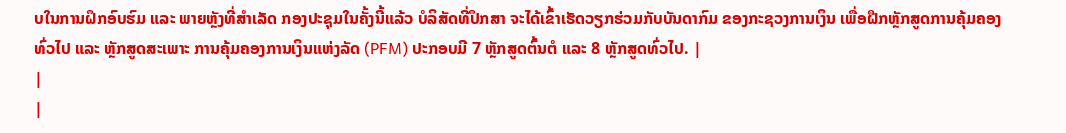ບໃນການຝຶກອົບຮົມ ແລະ ພາຍຫຼັງທີ່ສຳເລັດ ກອງປະຊຸມໃນຄັ້ງນີ້ແລ້ວ ບໍລິສັດທີ່ປຶກສາ ຈະໄດ້ເຂົ້າເຮັດວຽກຮ່ວມກັບບັນດາກົມ ຂອງກະຊວງການເງິນ ເພື່ອຝືກຫຼັກສູດການຄຸ້ມຄອງທົ່ວໄປ ແລະ ຫຼັກສູດສະເພາະ ການຄຸ້ມຄອງການເງິນແຫ່ງລັດ (PFM) ປະກອບມີ 7 ຫຼັກສູດຕົ້ນຕໍ ແລະ 8 ຫຼັກສູດທົ່ວໄປ. |
|
|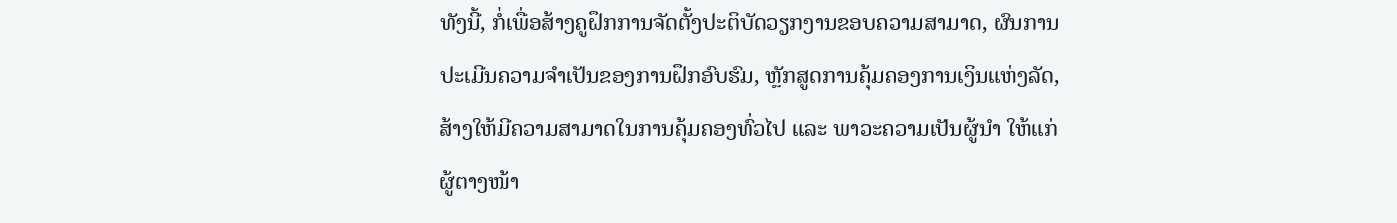ທັງນີ້, ກໍ່ເພື່ອສ້າງຄູຝຶກການຈັດຕັ້ງປະຕິບັດວຽກງານຂອບຄວາມສາມາດ, ຜົນການປະເມີນຄວາມຈຳເປັນຂອງການຝຶກອົບຮົມ, ຫຼັກສູດການຄຸ້ມຄອງການເງິນແຫ່ງລັດ, ສ້າງໃຫ້ມີຄວາມສາມາດໃນການຄຸ້ມຄອງທົ່ວໄປ ແລະ ພາວະຄວາມເປັນຜູ້ນຳ ໃຫ້ແກ່ຜູ້ຕາງໜ້າ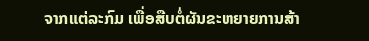ຈາກແຕ່ລະກົມ ເພື່ອສືບຕໍ່ຜັນຂະຫຍາຍການສ້າ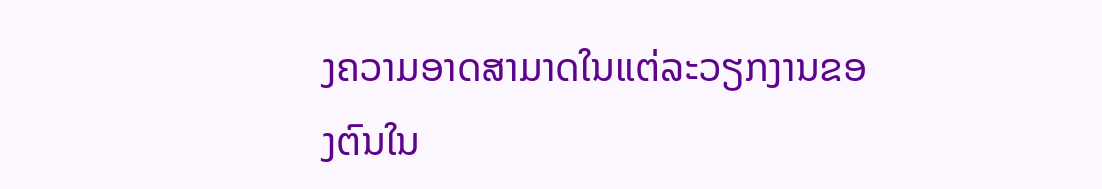ງຄວາມອາດສາມາດໃນແຕ່ລະວຽກງານຂອງຕົນໃນ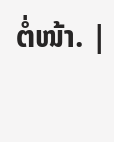ຕໍ່ໜ້າ. |